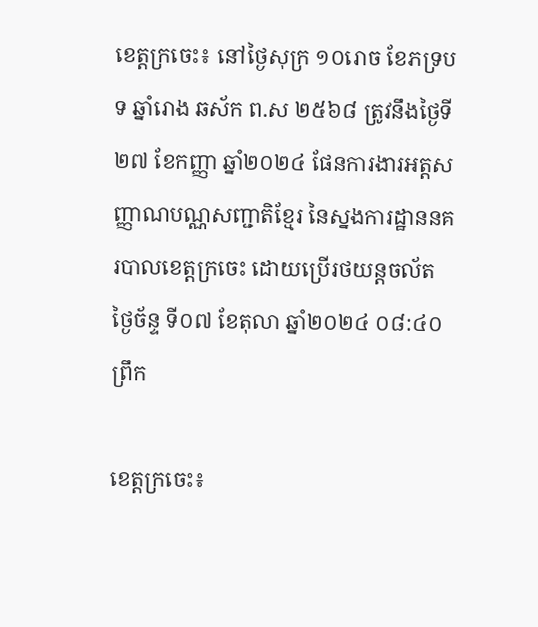ខេត្តក្រចេះ៖ នៅថ្ងៃសុក្រ ១០រោច ខែភទ្របទ ឆ្នាំរោង ឆស័ក ព.ស ២៥៦៨ ត្រូវនឹងថ្ងៃទី២៧ ខែកញ្ញា ឆ្នាំ២០២៤ ផែនការងារអត្តសញ្ញាណបណ្ណសញ្ជាតិខ្មែរ នៃស្នងការដ្ឋាននគរបាលខេត្តក្រចេះ ដោយប្រើរថយន្តចល័ត
ថ្ងៃច័ន្ទ ទី០៧ ខែតុលា ឆ្នាំ២០២៤ ០៨:៤០ ព្រឹក

ខេត្តក្រចេះ៖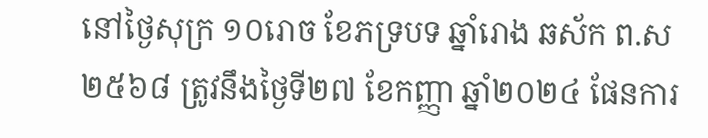នៅថ្ងៃសុក្រ ១០រោច ខែភទ្របទ ឆ្នាំរោង ឆស័ក ព.ស ២៥៦៨ ត្រូវនឹងថ្ងៃទី២៧ ខែកញ្ញា ឆ្នាំ២០២៤ ផែនការ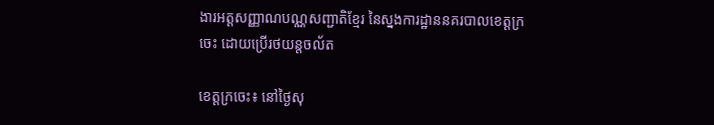ងារអត្តសញ្ញាណបណ្ណសញ្ជាតិខ្មែរ នៃស្នងការដ្ឋាននគរបាលខេត្តក្រចេះ ដោយប្រើរថយន្តចល័ត

ខេត្តក្រចេះ៖ នៅថ្ងៃសុ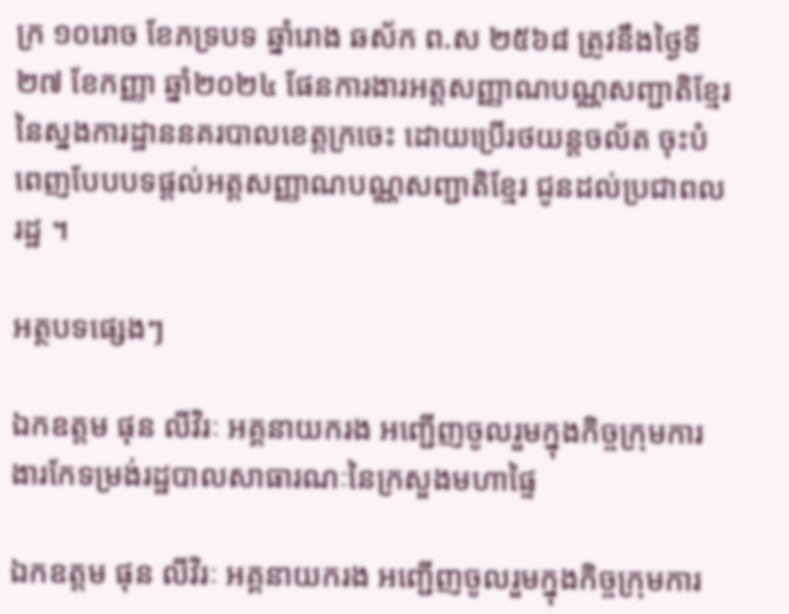ក្រ ១០រោច ខែភទ្របទ ឆ្នាំរោង ឆស័ក ព.ស ២៥៦៨ ត្រូវនឹងថ្ងៃទី២៧ ខែកញ្ញា ឆ្នាំ២០២៤ ផែនការងារអត្តសញ្ញាណបណ្ណសញ្ជាតិខ្មែរ នៃស្នងការដ្ឋាននគរបាលខេត្តក្រចេះ ដោយប្រើរថយន្តចល័ត ចុះបំពេញបែបបទផ្ដល់អត្តសញ្ញាណបណ្ណសញ្ជាតិខ្មែរ ជូនដល់ប្រជាពលរដ្ឋ ។

អត្ថបទផ្សេងៗ

ឯកឧត្តម ផុន លីវិរៈ អគ្គនាយករង អញ្ជើញចូលរួមក្នុងកិច្ចក្រុមការងារកែទម្រង់រដ្ឋបាលសាធារណៈនៃក្រសួងមហាផ្ទៃ

ឯកឧត្តម ផុន លីវិរៈ អគ្គនាយករង អញ្ជើញចូលរួមក្នុងកិច្ចក្រុមការ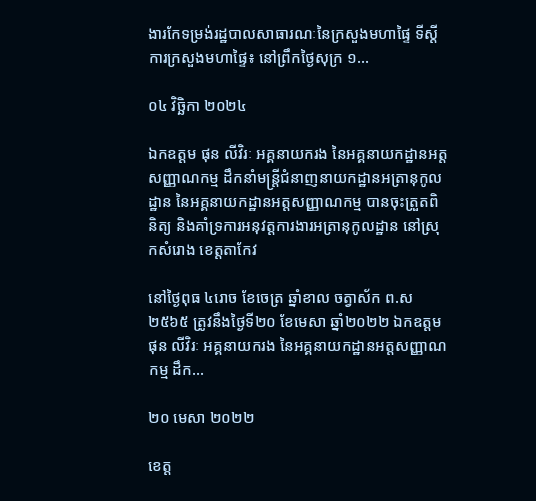ងារកែទម្រង់រដ្ឋបាលសាធារណៈនៃក្រសួងមហាផ្ទៃ ទីស្ដីការក្រសួងមហាផ្ទៃ៖ នៅព្រឹកថ្ងៃសុក្រ ១...

០៤ វិច្ឆិកា ២០២៤

ឯកឧត្ដម ផុន លីវិរៈ អគ្គនាយករង នៃអគ្គនាយកដ្ឋានអត្តសញ្ញាណកម្ម ដឹកនាំមន្រ្តីជំនាញនាយកដ្ឋានអត្រានុកូលដ្ឋាន នៃអគ្គនាយកដ្ឋានអត្តសញ្ញាណកម្ម បានចុះត្រួតពិនិត្យ និងគាំទ្រការអនុវត្តការងារអត្រានុកូលដ្ឋាន នៅស្រុកសំរោង ខេត្តតាកែវ

នៅថ្ងៃពុធ ៤រោច ខែចេត្រ ឆ្នាំខាល ចត្វាស័ក ព.ស ២៥៦៥ ត្រូវនឹងថ្ងៃទី២០ ខែមេសា ឆ្នាំ២០២២ ឯកឧត្ដម ផុន លីវិរៈ អគ្គនាយករង នៃអគ្គនាយកដ្ឋានអត្តសញ្ញាណកម្ម ដឹក...

២០ មេសា ២០២២

ខេត្ត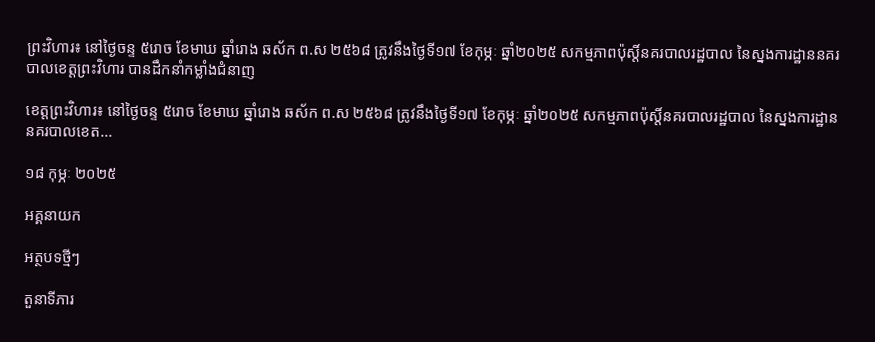ព្រះវិហារ៖ នៅថ្ងៃចន្ទ ៥រោច ខែមាឃ ឆ្នាំរោង ឆស័ក ព.ស ២៥៦៨ ត្រូវនឹងថ្ងៃទី១៧ ខែកុម្ភៈ ឆ្នាំ២០២៥ សកម្មភាពប៉ុស្តិ៍នគរបាលរដ្ឋបាល នៃស្នងការដ្ឋាននគរបាលខេត្តព្រះវិហារ បានដឹកនាំកម្លាំងជំនាញ

ខេត្តព្រះវិហារ៖ នៅថ្ងៃចន្ទ ៥រោច ខែមាឃ ឆ្នាំរោង ឆស័ក ព.ស ២៥៦៨ ត្រូវនឹងថ្ងៃទី១៧ ខែកុម្ភៈ ឆ្នាំ២០២៥ សកម្មភាពប៉ុស្តិ៍នគរបាលរដ្ឋបាល នៃស្នងការដ្ឋាននគរបាលខេត...

១៨ កុម្ភៈ ២០២៥

អគ្គនាយក

អត្ថបទថ្មីៗ

តួនាទីភារ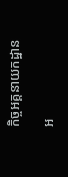កិច្ចអគ្គនាយកដ្ឋាន

អ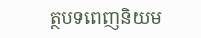ត្ថបទពេញនិយម